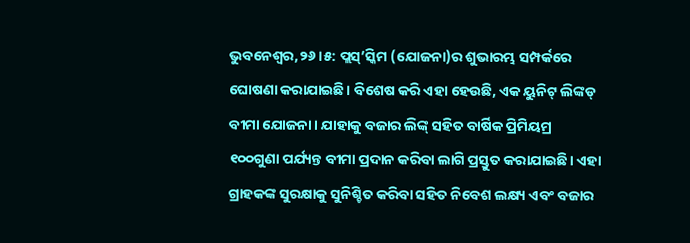ଭୁବନେଶ୍ୱର,୨୬।୫: ପ୍ଲସ୍’ସ୍କିମ (ଯୋଜନା)ର ଶୁଭାରମ୍ଭ ସମ୍ପର୍କରେ ଘୋଷଣା କରାଯାଇଛି। ବିଶେଷ କରି ଏହା ହେଉଛି, ଏକ ୟୁନିଟ୍ ଲିଙ୍କଡ୍ ବୀମା ଯୋଜନା। ଯାହାକୁ ବଜାର ଲିଙ୍କ୍ ସହିତ ବାର୍ଷିକ ପ୍ରିମିୟମ୍ର ୧୦୦ଗୁଣା ପର୍ଯ୍ୟନ୍ତ ବୀମା ପ୍ରଦାନ କରିବା ଲାଗି ପ୍ରସ୍ତୁତ କରାଯାଇଛି। ଏହା ଗ୍ରାହକଙ୍କ ସୁରକ୍ଷାକୁ ସୁନିଶ୍ଚିତ କରିବା ସହିତ ନିବେଶ ଲକ୍ଷ୍ୟ ଏବଂ ବଜାର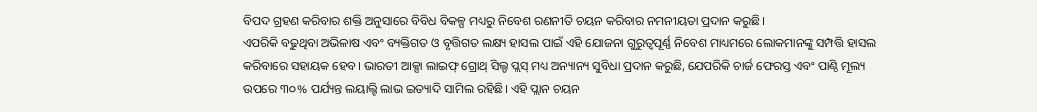ବିପଦ ଗ୍ରହଣ କରିବାର ଶକ୍ତି ଅନୁସାରେ ବିବିଧ ବିକଳ୍ପ ମଧ୍ୟରୁ ନିବେଶ ରଣନୀତି ଚୟନ କରିବାର ନମନୀୟତା ପ୍ରଦାନ କରୁଛି।
ଏପରିକି ବଢୁଥିବା ଅଭିଳାଷ ଏବଂ ବ୍ୟକ୍ତିଗତ ଓ ବୃତ୍ତିଗତ ଲକ୍ଷ୍ୟ ହାସଲ ପାଇଁ ଏହି ଯୋଜନା ଗୁରୁତ୍ୱପୂର୍ଣ୍ଣ ନିବେଶ ମାଧ୍ୟମରେ ଲୋକମାନଙ୍କୁ ସମ୍ପତ୍ତି ହାସଲ କରିବାରେ ସହାୟକ ହେବ। ଭାରତୀ ଆକ୍ସା ଲାଇଫ୍ ଗ୍ରୋଥ୍ ସିଲ୍ଡ ପ୍ଲସ୍ ମଧ୍ୟ ଅନ୍ୟାନ୍ୟ ସୁବିଧା ପ୍ରଦାନ କରୁଛି, ଯେପରିକି ଚାର୍ଜ ଫେରସ୍ତ ଏବଂ ପାଣ୍ଠି ମୂଲ୍ୟ ଉପରେ ୩୦% ପର୍ଯ୍ୟନ୍ତ ଲୟାଲ୍ଟି ଲାଭ ଇତ୍ୟାଦି ସାମିଲ ରହିଛି। ଏହି ପ୍ଲାନ ଚୟନ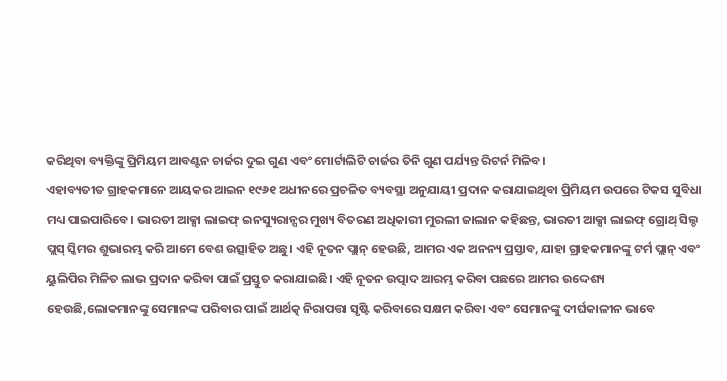କରିଥିବା ବ୍ୟକ୍ତିଙ୍କୁ ପ୍ରିମିୟମ ଆବଣ୍ଟନ ଚାର୍ଜର ଦୁଇ ଗୁଣ ଏବଂ ମୋର୍ଟାଲିଟି ଚାର୍ଜର ତିନି ଗୁଣ ପର୍ଯ୍ୟନ୍ତ ରିଟର୍ନ ମିଳିବ।
ଏହାବ୍ୟତୀତ ଗ୍ରାହକମାନେ ଆୟକର ଆଇନ ୧୯୬୧ ଅଧୀନରେ ପ୍ରଚଳିତ ବ୍ୟବସ୍ଥା ଅନୁଯାୟୀ ପ୍ରଦାନ କରାଯାଇଥିବା ପ୍ରିମିୟମ ଉପରେ ଟିକସ ସୁବିଧା ମଧ୍ୟ ପାଇପାରିବେ। ଭାରତୀ ଆକ୍ସା ଲାଇଫ୍ ଇନସ୍ୟୁରାନ୍ସର ମୁଖ୍ୟ ବିତରଣ ଅଧିକାରୀ ମୁରଲୀ ଜାଲାନ କହିଛନ୍ତ, ଭାରତୀ ଆକ୍ସା ଲାଇଫ୍ ଗ୍ରୋଥ୍ ସିଲ୍ଡ ପ୍ଲସ୍ ସ୍କିମର ଶୁଭାରମ୍ଭ କରି ଆମେ ବେଶ ଉତ୍ସାହିତ ଅଛୁ। ଏହି ନୂତନ ପ୍ଲାନ୍ ହେଉଛି, ଆମର ଏକ ଅନନ୍ୟ ପ୍ରସ୍ତାବ, ଯାହା ଗ୍ରାହକମାନଙ୍କୁ ଟର୍ମ ପ୍ଲାନ୍ ଏବଂ ୟୁଲିପିର ମିଳିତ ଲାଭ ପ୍ରଦାନ କରିବା ପାଇଁ ପ୍ରସ୍ତୁତ କରାଯାଇଛି। ଏହି ନୂତନ ଉତ୍ପାଦ ଆରମ୍ଭ କରିବା ପଛରେ ଆମର ଉଦ୍ଦେଶ୍ୟ ହେଉଛି,ଲୋକମାନଙ୍କୁ ସେମାନଙ୍କ ପରିବାର ପାଇଁ ଆର୍ଥତ୍କ ନିରାପତ୍ତା ସୃଷ୍ଟି କରିବାରେ ସକ୍ଷମ କରିବା ଏବଂ ସେମାନଙ୍କୁ ଦୀର୍ଘକାଳୀନ ଭାବେ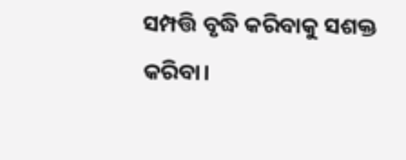ସମ୍ପତ୍ତି ବୃଦ୍ଧି କରିବାକୁ ସଶକ୍ତ କରିବା।